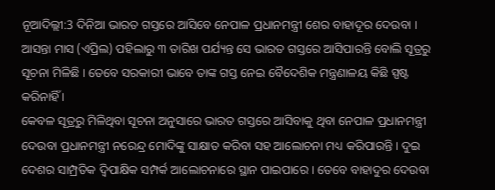ନୂଆଦିଲ୍ଲୀ:3 ଦିନିଆ ଭାରତ ଗସ୍ତରେ ଆସିବେ ନେପାଳ ପ୍ରଧାନମନ୍ତ୍ରୀ ଶେର ବାହାଦୂର ଦେଉବା । ଆସନ୍ତା ମାସ (ଏପ୍ରିଲ) ପହିଲାରୁ ୩ ତାରିଖ ପର୍ଯ୍ୟନ୍ତ ସେ ଭାରତ ଗସ୍ତରେ ଆସିପାରନ୍ତି ବୋଲି ସୂତ୍ରରୁ ସୂଚନା ମିଳିଛି । ତେବେ ସରକାରୀ ଭାବେ ତାଙ୍କ ଗସ୍ତ ନେଇ ବୈଦେଶିକ ମନ୍ତ୍ରଣାଳୟ କିଛି ସ୍ପଷ୍ଟ କରିନାହିଁ ।
କେବଳ ସୂତ୍ରରୁ ମିଳିଥିବା ସୂଚନା ଅନୁସାରେ ଭାରତ ଗସ୍ତରେ ଆସିବାକୁ ଥିବା ନେପାଳ ପ୍ରଧାନମନ୍ତ୍ରୀ ଦେଉବା ପ୍ରଧାନମନ୍ତ୍ରୀ ନରେନ୍ଦ୍ର ମୋଦିଙ୍କୁ ସାକ୍ଷାତ କରିବା ସହ ଆଲୋଚନା ମଧ୍ୟ କରିପାରନ୍ତି । ଦୁଇ ଦେଶର ସାମ୍ପ୍ରତିକ ଦ୍ବିପାକ୍ଷିକ ସମ୍ପର୍କ ଆଲୋଚନାରେ ସ୍ଥାନ ପାଇପାରେ । ତେବେ ବାହାଦୁର ଦେଉବା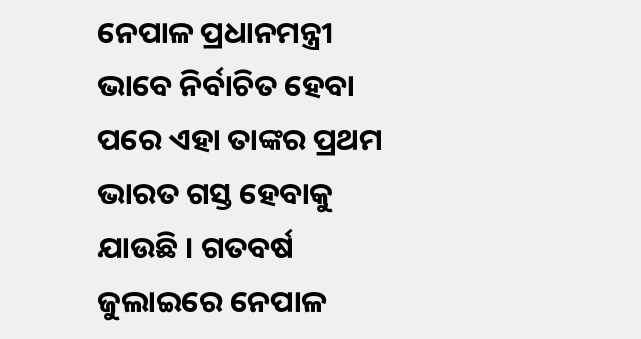ନେପାଳ ପ୍ରଧାନମନ୍ତ୍ରୀ ଭାବେ ନିର୍ବାଚିତ ହେବା ପରେ ଏହା ତାଙ୍କର ପ୍ରଥମ ଭାରତ ଗସ୍ତ ହେବାକୁ ଯାଉଛି । ଗତବର୍ଷ ଜୁଲାଇରେ ନେପାଳ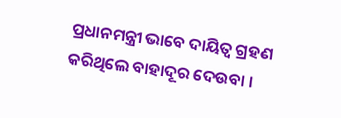ପ୍ରଧାନମନ୍ତ୍ରୀ ଭାବେ ଦାୟିତ୍ବ ଗ୍ରହଣ କରିଥିଲେ ବାହାଦୂର ଦେଉବା ।